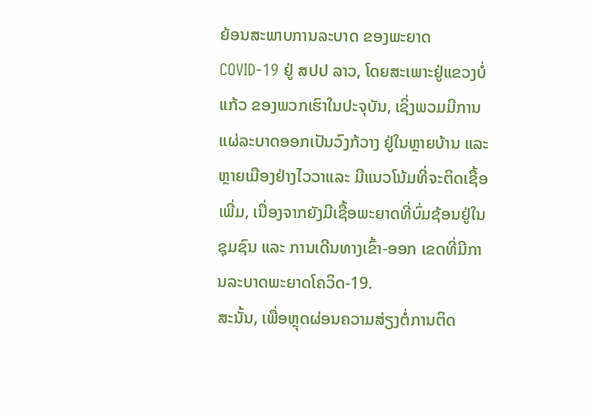ຍ້ອນສະພາບການລະບາດ ຂອງພະຍາດ COVID-19 ຢູ່ ສປປ ລາວ, ໂດຍສະເພາະຢູ່ແຂວງບໍ່ແກ້ວ ຂອງພວກເຮົາໃນປະຈຸບັນ, ເຊິ່ງພວມມີການແຜ່ລະບາດອອກເປັນວົງກ້ວາງ ຢູ່ໃນຫຼາຍບ້ານ ແລະ ຫຼາຍເມືອງຢ່າງໄວວາແລະ ມີແນວໂນ້ມທີ່ຈະຕິດເຊື້ອເພີ່ມ, ເນື່ອງຈາກຍັງມີເຊື້ອພະຍາດທີ່ບົ່ມຊ້ອນຢູ່ໃນຊຸມຊົນ ແລະ ການເດີນທາງເຂົ້າ-ອອກ ເຂດທີ່ມີການລະບາດພະຍາດໂຄວິດ-19.
ສະນັ້ນ, ເພື່ອຫຼຸດຜ່ອນຄວາມສ່ຽງຕໍ່ການຕິດ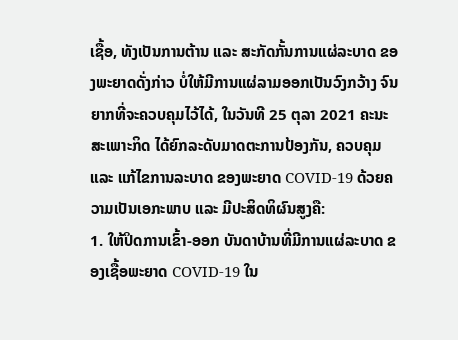ເຊື້ອ, ທັງເປັນການຕ້ານ ແລະ ສະກັດກັ້ນການແຜ່ລະບາດ ຂອງພະຍາດດັ່ງກ່າວ ບໍ່ໃຫ້ມີການແຜ່ລາມອອກເປັນວົງກວ້າງ ຈົນຍາກທີ່ຈະຄວບຄຸມໄວ້ໄດ້, ໃນວັນທີ 25 ຕຸລາ 2021 ຄະນະສະເພາະກິດ ໄດ້ຍົກລະດັບມາດຕະການປ້ອງກັນ, ຄວບຄຸມ ແລະ ແກ້ໄຂການລະບາດ ຂອງພະຍາດ COVID-19 ດ້ວຍຄວາມເປັນເອກະພາບ ແລະ ມີປະສິດທິຜົນສູງຄື:
1. ໃຫ້ປິດການເຂົ້າ-ອອກ ບັນດາບ້ານທີ່ມີການແຜ່ລະບາດ ຂອງເຊື້ອພະຍາດ COVID-19 ໃນ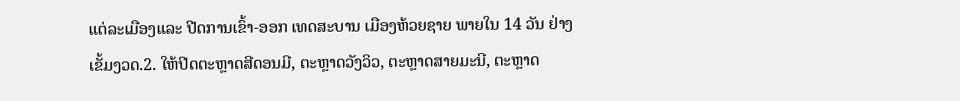ແຕ່ລະເມືອງແລະ ປີດການເຂົ້າ-ອອກ ເທດສະບານ ເມືອງຫ້ວຍຊາຍ ພາຍໃນ 14 ວັນ ຢ່າງເຂັ້ມງວດ.2. ໃຫ້ປີດຕະຫຼາດສີດອນມີ, ຕະຫຼາດວັງວິວ, ຕະຫຼາດສາຍມະນີ, ຕະຫຼາດ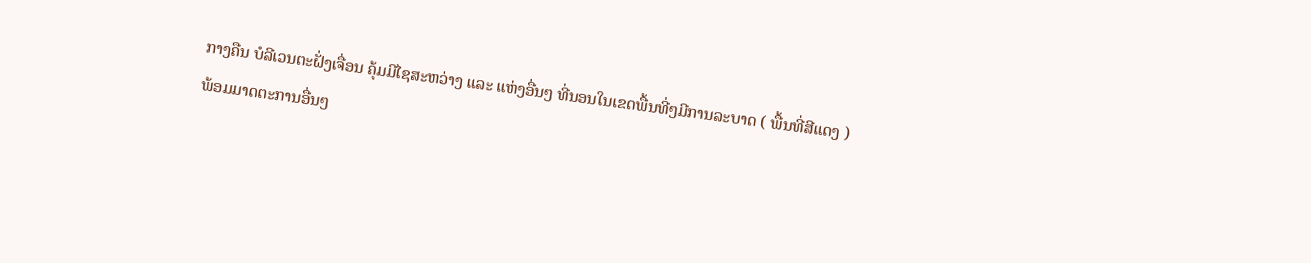ກາງຄືນ ບໍລີເວນຕະຝັ່ງເຈື່ອນ ຄຸ້ມມີໄຊສະຫວ່າງ ແລະ ແຫ່ງອື່ນໆ ທີ່ນອນໃນເຂດພື້ນທີ່ໆມີການລະບາດ ( ພື້ນທີ່ສີແດງ ) ພ້ອມມາດຕະການອື່ນໆ